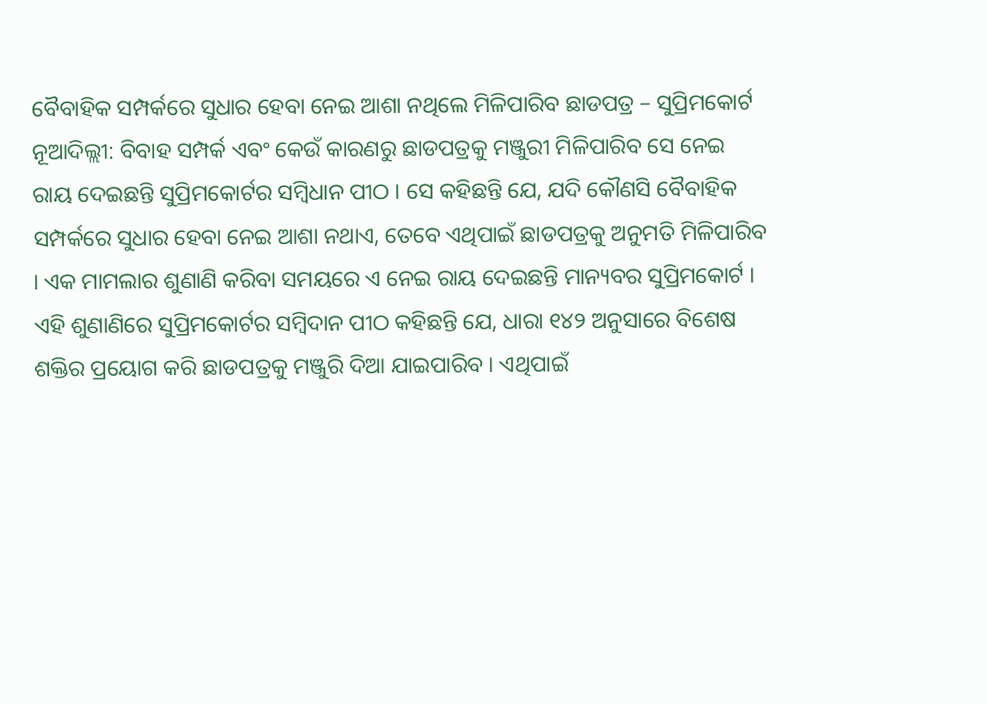ବୈବାହିକ ସମ୍ପର୍କରେ ସୁଧାର ହେବା ନେଇ ଆଶା ନଥିଲେ ମିଳିପାରିବ ଛାଡପତ୍ର – ସୁପ୍ରିମକୋର୍ଟ
ନୂଆଦିଲ୍ଲୀ: ବିବାହ ସମ୍ପର୍କ ଏବଂ କେଉଁ କାରଣରୁ ଛାଡପତ୍ରକୁ ମଞ୍ଜୁରୀ ମିଳିପାରିବ ସେ ନେଇ ରାୟ ଦେଇଛନ୍ତି ସୁପ୍ରିମକୋର୍ଟର ସମ୍ବିଧାନ ପୀଠ । ସେ କହିଛନ୍ତି ଯେ, ଯଦି କୌଣସି ବୈବାହିକ ସମ୍ପର୍କରେ ସୁଧାର ହେବା ନେଇ ଆଶା ନଥାଏ, ତେବେ ଏଥିପାଇଁ ଛାଡପତ୍ରକୁ ଅନୁମତି ମିଳିପାରିବ । ଏକ ମାମଲାର ଶୁଣାଣି କରିବା ସମୟରେ ଏ ନେଇ ରାୟ ଦେଇଛନ୍ତି ମାନ୍ୟବର ସୁପ୍ରିମକୋର୍ଟ ।
ଏହି ଶୁଣାଣିରେ ସୁପ୍ରିମକୋର୍ଟର ସମ୍ବିଦାନ ପୀଠ କହିଛନ୍ତି ଯେ, ଧାରା ୧୪୨ ଅନୁସାରେ ବିଶେଷ ଶକ୍ତିର ପ୍ରୟୋଗ କରି ଛାଡପତ୍ରକୁ ମଞ୍ଜୁରି ଦିଆ ଯାଇପାରିବ । ଏଥିପାଇଁ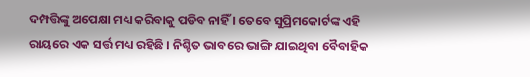ଦମ୍ପତ୍ତିଙ୍କୁ ଅପେକ୍ଷା ମଧ୍ୟ କରିବାକୁ ପଡିବ ନାହିଁ । ତେବେ ସୁପ୍ରିମକୋର୍ଟଙ୍କ ଏହି ରାୟରେ ଏକ ସର୍ତ୍ତ ମଧ୍ୟ ରହିଛି । ନିଶ୍ଚିତ ଭାବରେ ଭାଙ୍ଗି ଯାଇଥିବା ବୈବାହିକ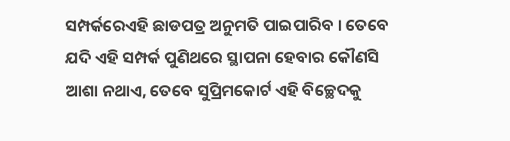ସମ୍ପର୍କରେଏହି ଛାଡପତ୍ର ଅନୁମତି ପାଇପାରିବ । ତେବେ ଯଦି ଏହି ସମ୍ପର୍କ ପୁଣିଥରେ ସ୍ଥାପନା ହେବାର କୌଣସି ଆଶା ନଥାଏ, ତେବେ ସୁପ୍ରିମକୋର୍ଟ ଏହି ବିଚ୍ଛେଦକୁ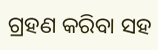ଗ୍ରହଣ କରିବା ସହ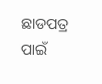ଛାଡପତ୍ର ପାଇଁ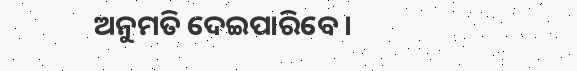ଅନୁମତି ଦେଇପାରିବେ ।